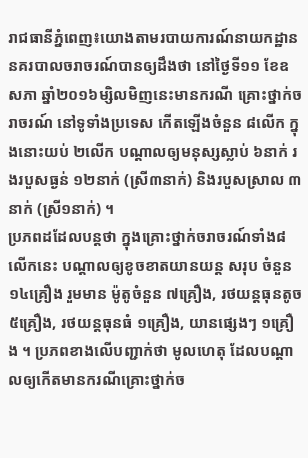រាជធានីភ្នំពេញ៖យោងតាមរបាយការណ៍នាយកដ្ឋាននគរបាលចរាចរណ៍បានឲ្យដឹងថា នៅថ្ងៃទី១១ ខែឧសភា ឆ្នាំ២០១៦ម្សិលមិញនេះមានករណី គ្រោះថ្នាក់ចរាចរណ៍ នៅទូទាំងប្រទេស កើតឡើងចំនួន ៨លើក ក្នុងនោះយប់ ២លើក បណ្តាលឲ្យមនុស្សស្លាប់ ៦នាក់ រងរបួសធ្ងន់ ១២នាក់ (ស្រី៣នាក់) និងរបួសស្រាល ៣នាក់ (ស្រី១នាក់) ។
ប្រភពដដែលបន្តថា ក្នុងគ្រោះថ្នាក់ចរាចរណ៍ទាំង៨លើកនេះ បណ្តាលឲ្យខូចខាតយានយន្ត សរុប ចំនួន ១៤គ្រឿង រួមមាន ម៉ូតូចំនួន ៧គ្រឿង, រថយន្តធុនតូច ៥គ្រឿង, រថយន្តធុនធំ ១គ្រឿង, យានផ្សេងៗ ១គ្រឿង ។ ប្រភពខាងលើបញ្ជាក់ថា មូលហេតុ ដែលបណ្តាលឲ្យកើតមានករណីគ្រោះថ្នាក់ច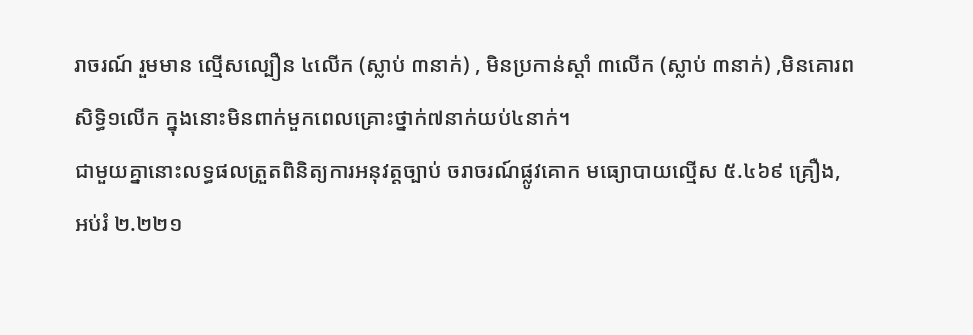រាចរណ៍ រួមមាន ល្មើសល្បឿន ៤លើក (ស្លាប់ ៣នាក់) , មិនប្រកាន់ស្តាំ ៣លើក (ស្លាប់ ៣នាក់) ,មិនគោរពសិទ្ធិ១លើក ក្នុងនោះមិនពាក់មួកពេលគ្រោះថ្នាក់៧នាក់យប់៤នាក់។
ជាមួយគ្នានោះលទ្ធផលត្រួតពិនិត្យការអនុវត្តច្បាប់ ចរាចរណ៍ផ្លូវគោក មធ្យោបាយល្មើស ៥.៤៦៩ គ្រឿង, អប់រំ ២.២២១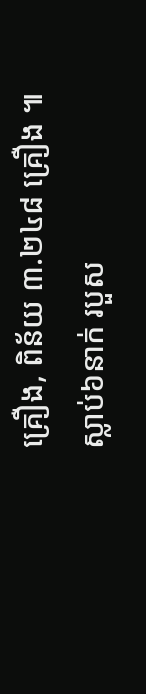គ្រឿង, ពិន័យ ៣.២៤៨ គ្រឿង ៕
ស្លាប់៦នាក់ របួស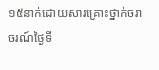១៥នាក់ដោយសារគ្រោះថ្នាក់ចរាចរណ៍ថ្ងៃទី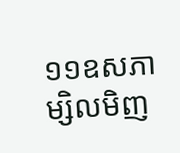១១ឧសភាម្សិលមិញ